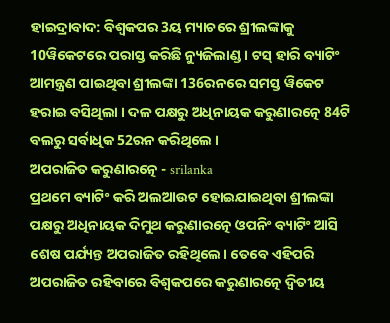ହାଇଦ୍ରାବାଦ: ବିଶ୍ବକପର 3ୟ ମ୍ୟାଚରେ ଶ୍ରୀଲଙ୍କାକୁ 10ୱିକେଟରେ ପରାସ୍ତ କରିଛି ନ୍ୟୁଜିଲାଣ୍ଡ । ଟସ୍ ହାରି ବ୍ୟାଟିଂ ଆମନ୍ତ୍ରଣ ପାଇଥିବା ଶ୍ରୀଲଙ୍କା 136ରନରେ ସମସ୍ତ ୱିକେଟ ହରାଇ ବସିଥିଲା । ଦଳ ପକ୍ଷରୁ ଅଧିନାୟକ କରୁଣାରତ୍ନେ 84ଟି ବଲରୁ ସର୍ବାଧିକ 52ରନ କରିଥିଲେ ।
ଅପରାଜିତ କରୁଣାରତ୍ନେ - srilanka
ପ୍ରଥମେ ବ୍ୟାଟିଂ କରି ଅଲଆଉଟ ହୋଇଯାଇଥିବା ଶ୍ରୀଲଙ୍କା ପକ୍ଷରୁ ଅଧିନାୟକ ଦିମୁଥ କରୁଣାରତ୍ନେ ଓପନିଂ ବ୍ୟାଟିଂ ଆସି ଶେଷ ପର୍ଯ୍ୟନ୍ତ ଅପରାଜିତ ରହିଥିଲେ। ତେବେ ଏହିପରି ଅପରାଜିତ ରହିବାରେ ବିଶ୍ବକପରେ କରୁଣାରତ୍ନେ ଦ୍ବିତୀୟ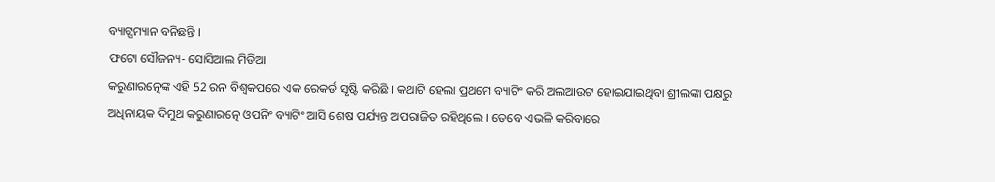ବ୍ୟାଟ୍ସମ୍ୟାନ ବନିଛନ୍ତି ।
ଫଟୋ ସୌଜନ୍ୟ- ସୋସିଆଲ ମିଡିଆ
କରୁଣାରତ୍ନେଙ୍କ ଏହି 52 ରନ ବିଶ୍ବକପରେ ଏକ ରେକର୍ଡ ସୃଷ୍ଟି କରିଛି । କଥାଟି ହେଲା ପ୍ରଥମେ ବ୍ୟାଟିଂ କରି ଅଲଆଉଟ ହୋଇଯାଇଥିବା ଶ୍ରୀଲଙ୍କା ପକ୍ଷରୁ ଅଧିନାୟକ ଦିମୁଥ କରୁଣାରତ୍ନେ ଓପନିଂ ବ୍ୟାଟିଂ ଆସି ଶେଷ ପର୍ଯ୍ୟନ୍ତ ଅପରାଜିତ ରହିଥିଲେ । ତେବେ ଏଭଳି କରିବାରେ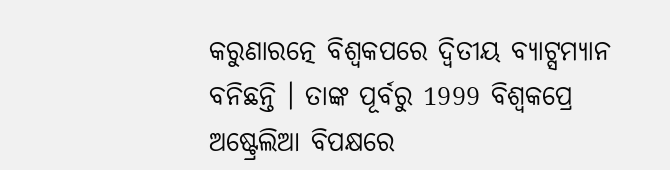କରୁଣାରତ୍ନେ ବିଶ୍ବକପରେ ଦ୍ୱିତୀୟ ବ୍ୟାଟ୍ସମ୍ୟାନ ବନିଛନ୍ତି । ତାଙ୍କ ପୂର୍ବରୁ 1999 ବିଶ୍ୱକପ୍ରେ ଅଷ୍ଟ୍ରେଲିଆ ବିପକ୍ଷରେ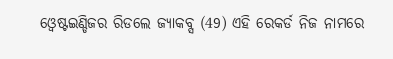ଓ୍ବେଷ୍ଟଇଣ୍ଡିଜର ରିଡଲେ ଜ୍ୟାକବ୍ସ (49) ଏହି ରେକର୍ଡ ନିଜ ନାମରେ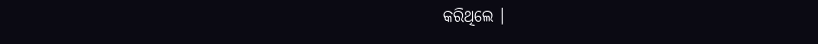କରିଥିଲେ ।